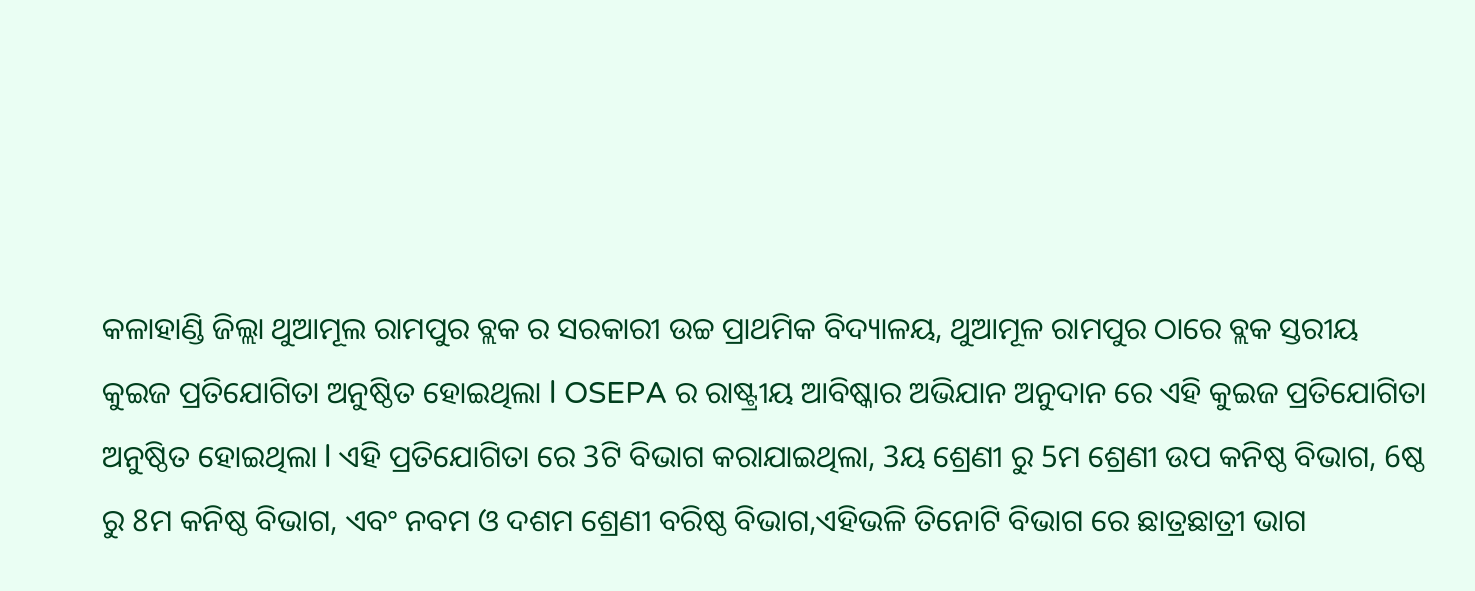କଳାହାଣ୍ଡି ଜିଲ୍ଲା ଥୁଆମୂଲ ରାମପୁର ବ୍ଲକ ର ସରକାରୀ ଉଚ୍ଚ ପ୍ରାଥମିକ ବିଦ୍ୟାଳୟ, ଥୁଆମୂଳ ରାମପୁର ଠାରେ ବ୍ଲକ ସ୍ତରୀୟ କୁଇଜ ପ୍ରତିଯୋଗିତା ଅନୁଷ୍ଠିତ ହୋଇଥିଲା l OSEPA ର ରାଷ୍ଟ୍ରୀୟ ଆବିଷ୍କାର ଅଭିଯାନ ଅନୁଦାନ ରେ ଏହି କୁଇଜ ପ୍ରତିଯୋଗିତା ଅନୁଷ୍ଠିତ ହୋଇଥିଲା l ଏହି ପ୍ରତିଯୋଗିତା ରେ 3ଟି ବିଭାଗ କରାଯାଇଥିଲା, 3ୟ ଶ୍ରେଣୀ ରୁ 5ମ ଶ୍ରେଣୀ ଉପ କନିଷ୍ଠ ବିଭାଗ, 6ଷ୍ଠ ରୁ 8ମ କନିଷ୍ଠ ବିଭାଗ, ଏବଂ ନବମ ଓ ଦଶମ ଶ୍ରେଣୀ ବରିଷ୍ଠ ବିଭାଗ,ଏହିଭଳି ତିନୋଟି ବିଭାଗ ରେ ଛାତ୍ରଛାତ୍ରୀ ଭାଗ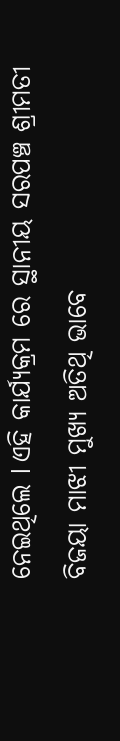ନେଇଥିଲେ l ଏହି କାର୍ଯ୍ୟକ୍ରମ ରେ ସ୍ଥାନୀୟ ସରପଞ୍ଚ ଶ୍ରୀମତୀ ବିଜୟା ମାଝୀ ମୁଖ୍ୟ ଅତିଥି ଭାବେ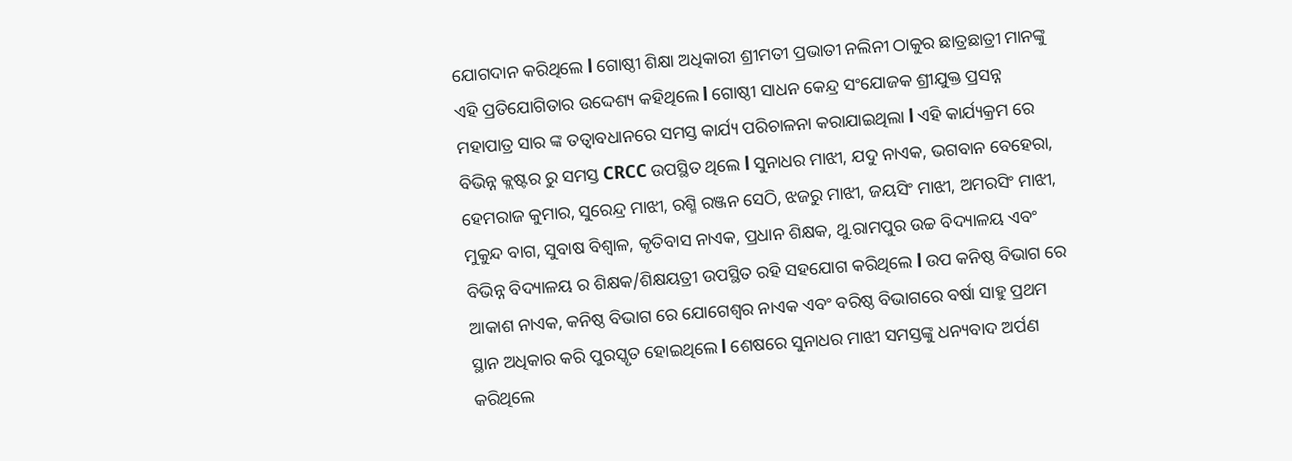ଯୋଗଦାନ କରିଥିଲେ l ଗୋଷ୍ଠୀ ଶିକ୍ଷା ଅଧିକାରୀ ଶ୍ରୀମତୀ ପ୍ରଭାତୀ ନଲିନୀ ଠାକୁର ଛାତ୍ରଛାତ୍ରୀ ମାନଙ୍କୁ ଏହି ପ୍ରତିଯୋଗିତାର ଉଦ୍ଦେଶ୍ୟ କହିଥିଲେ l ଗୋଷ୍ଠୀ ସାଧନ କେନ୍ଦ୍ର ସଂଯୋଜକ ଶ୍ରୀଯୁକ୍ତ ପ୍ରସନ୍ନ ମହାପାତ୍ର ସାର ଙ୍କ ତତ୍ୱାବଧାନରେ ସମସ୍ତ କାର୍ଯ୍ୟ ପରିଚାଳନା କରାଯାଇଥିଲା l ଏହି କାର୍ଯ୍ୟକ୍ରମ ରେ ବିଭିନ୍ନ କ୍ଲଷ୍ଟର ରୁ ସମସ୍ତ CRCC ଉପସ୍ଥିତ ଥିଲେ l ସୁନାଧର ମାଝୀ, ଯଦୁ ନାଏକ, ଭଗବାନ ବେହେରା, ହେମରାଜ କୁମାର, ସୁରେନ୍ଦ୍ର ମାଝୀ, ରଶ୍ମି ରଞ୍ଜନ ସେଠି, ଝଜରୁ ମାଝୀ, ଜୟସିଂ ମାଝୀ, ଅମରସିଂ ମାଝୀ, ମୁକୁନ୍ଦ ବାଗ, ସୁବାଷ ବିଶ୍ୱାଳ, କୃତିବାସ ନାଏକ, ପ୍ରଧାନ ଶିକ୍ଷକ, ଥୁ.ରାମପୁର ଉଚ୍ଚ ବିଦ୍ୟାଳୟ ଏବଂ ବିଭିନ୍ନ ବିଦ୍ୟାଳୟ ର ଶିକ୍ଷକ/ଶିକ୍ଷୟତ୍ରୀ ଉପସ୍ଥିତ ରହି ସହଯୋଗ କରିଥିଲେ l ଉପ କନିଷ୍ଠ ବିଭାଗ ରେ ଆକାଶ ନାଏକ, କନିଷ୍ଠ ବିଭାଗ ରେ ଯୋଗେଶ୍ୱର ନାଏକ ଏବଂ ବରିଷ୍ଠ ବିଭାଗରେ ବର୍ଷା ସାହୁ ପ୍ରଥମ ସ୍ଥାନ ଅଧିକାର କରି ପୁରସ୍କୃତ ହୋଇଥିଲେ l ଶେଷରେ ସୁନାଧର ମାଝୀ ସମସ୍ତଙ୍କୁ ଧନ୍ୟବାଦ ଅର୍ପଣ କରିଥିଲେ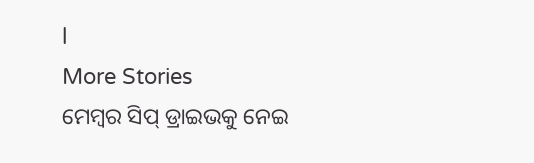l
More Stories
ମେମ୍ବର ସିପ୍ ଡ୍ରାଇଭକୁ ନେଇ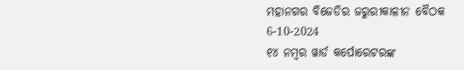ମହାନଗର ବିଜେଡିର ଜରୁରୀକାଳୀନ ବୈଠକ
6-10-2024
୧୪ ନମ୍ୱର ୱାର୍ଡ କର୍ପୋରେଟରଙ୍କ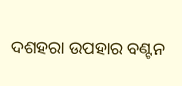ଦଶହରା ଉପହାର ବଣ୍ଟନ